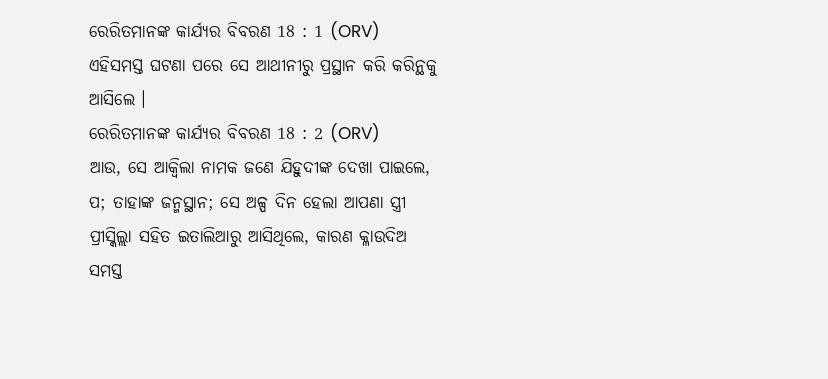ରେରିତମାନଙ୍କ କାର୍ଯ୍ୟର ବିବରଣ 18 : 1 (ORV)
ଏହିସମସ୍ତ ଘଟଣା ପରେ ସେ ଆଥୀନୀରୁ ପ୍ରସ୍ଥାନ କରି କରିନ୍ଥକୁ ଆସିଲେ ।
ରେରିତମାନଙ୍କ କାର୍ଯ୍ୟର ବିବରଣ 18 : 2 (ORV)
ଆଉ, ସେ ଆକ୍ଵିଲା ନାମକ ଜଣେ ଯିହୁଦୀଙ୍କ ଦେଖା ପାଇଲେ, ପ; ତାହାଙ୍କ ଜନ୍ମସ୍ଥାନ; ସେ ଅଳ୍ପ ଦିନ ହେଲା ଆପଣା ସ୍ତ୍ରୀ ପ୍ରୀସ୍କିଲ୍ଲା ସହିତ ଇତାଲିଆରୁ ଆସିଥିଲେ, କାରଣ କ୍ଳାଉଦିଅ ସମସ୍ତ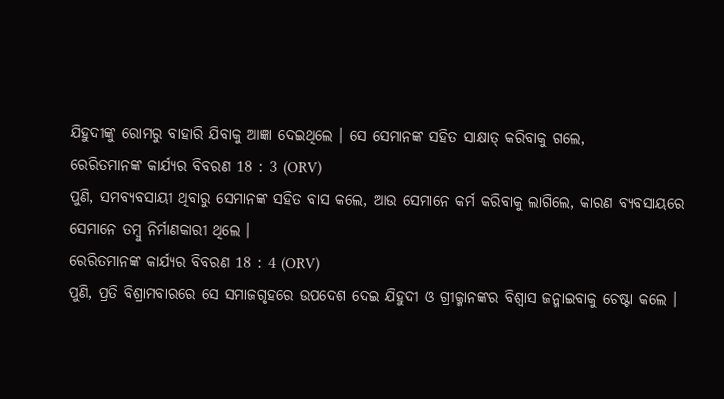ଯିହୁଦୀଙ୍କୁ ରୋମରୁ ବାହାରି ଯିବାକୁ ଆଜ୍ଞା ଦେଇଥିଲେ । ସେ ସେମାନଙ୍କ ସହିତ ସାକ୍ଷାତ୍ କରିବାକୁ ଗଲେ,
ରେରିତମାନଙ୍କ କାର୍ଯ୍ୟର ବିବରଣ 18 : 3 (ORV)
ପୁଣି, ସମବ୍ୟବସାୟୀ ଥିବାରୁ ସେମାନଙ୍କ ସହିତ ବାସ କଲେ, ଆଉ ସେମାନେ କର୍ମ କରିବାକୁ ଲାଗିଲେ, କାରଣ ବ୍ୟବସାୟରେ ସେମାନେ ତମ୍ଵୁ ନିର୍ମାଣକାରୀ ଥିଲେ ।
ରେରିତମାନଙ୍କ କାର୍ଯ୍ୟର ବିବରଣ 18 : 4 (ORV)
ପୁଣି, ପ୍ରତି ବିଶ୍ରାମବାରରେ ସେ ସମାଜଗୃହରେ ଉପଦେଶ ଦେଇ ଯିହୁଦୀ ଓ ଗ୍ରୀକ୍ମାନଙ୍କର ବିଶ୍ଵାସ ଜନ୍ମାଇବାକୁ ଚେଷ୍ଟା କଲେ ।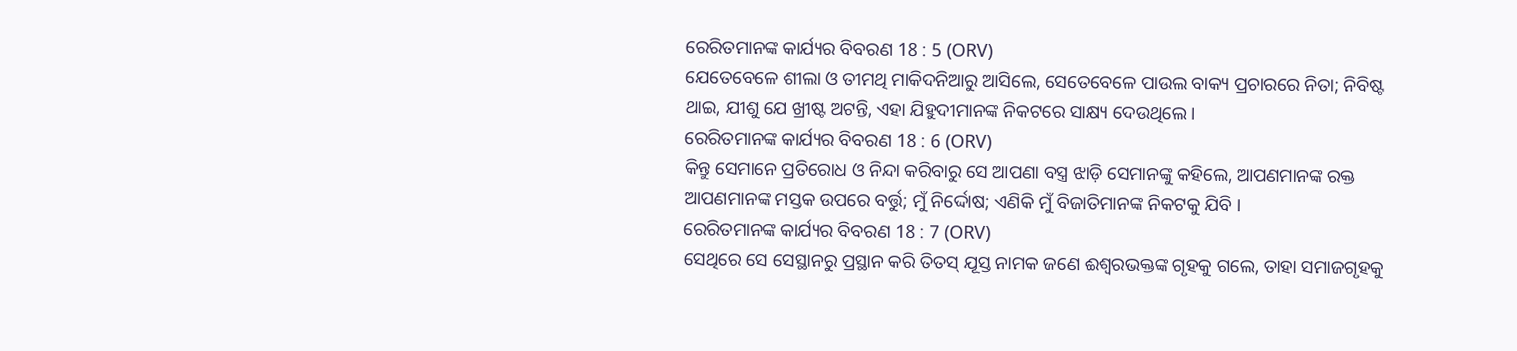ରେରିତମାନଙ୍କ କାର୍ଯ୍ୟର ବିବରଣ 18 : 5 (ORV)
ଯେତେବେଳେ ଶୀଲା ଓ ତୀମଥି ମାକିଦନିଆରୁ ଆସିଲେ, ସେତେବେଳେ ପାଉଲ ବାକ୍ୟ ପ୍ରଚାରରେ ନିତା; ନିବିଷ୍ଟ ଥାଇ, ଯୀଶୁ ଯେ ଖ୍ରୀଷ୍ଟ ଅଟନ୍ତି, ଏହା ଯିହୁଦୀମାନଙ୍କ ନିକଟରେ ସାକ୍ଷ୍ୟ ଦେଉଥିଲେ ।
ରେରିତମାନଙ୍କ କାର୍ଯ୍ୟର ବିବରଣ 18 : 6 (ORV)
କିନ୍ତୁ ସେମାନେ ପ୍ରତିରୋଧ ଓ ନିନ୍ଦା କରିବାରୁ ସେ ଆପଣା ବସ୍ତ୍ର ଝାଡ଼ି ସେମାନଙ୍କୁ କହିଲେ, ଆପଣମାନଙ୍କ ରକ୍ତ ଆପଣମାନଙ୍କ ମସ୍ତକ ଉପରେ ବର୍ତ୍ତୁ; ମୁଁ ନିର୍ଦ୍ଦୋଷ; ଏଣିକି ମୁଁ ବିଜାତିମାନଙ୍କ ନିକଟକୁ ଯିବି ।
ରେରିତମାନଙ୍କ କାର୍ଯ୍ୟର ବିବରଣ 18 : 7 (ORV)
ସେଥିରେ ସେ ସେସ୍ଥାନରୁ ପ୍ରସ୍ଥାନ କରି ତିତସ୍ ଯୂସ୍ତ ନାମକ ଜଣେ ଈଶ୍ଵରଭକ୍ତଙ୍କ ଗୃହକୁ ଗଲେ, ତାହା ସମାଜଗୃହକୁ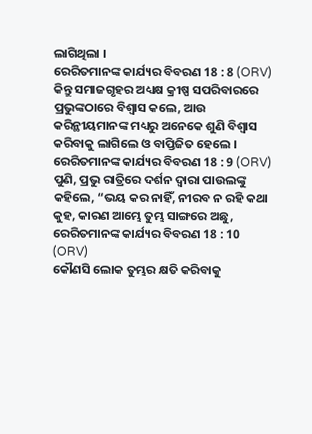ଲାଗିଥିଲା ।
ରେରିତମାନଙ୍କ କାର୍ଯ୍ୟର ବିବରଣ 18 : 8 (ORV)
କିନ୍ତୁ ସମାଜଗୃହର ଅଧ୍ୟକ୍ଷ କ୍ରୀଷ୍ପ ସପରିବାରରେ ପ୍ରଭୁଙ୍କଠାରେ ବିଶ୍ଵାସ କଲେ, ଆଉ କରିନ୍ଥୀୟମାନଙ୍କ ମଧ୍ୟରୁ ଅନେକେ ଶୁଣି ବିଶ୍ଵାସ କରିବାକୁ ଲାଗିଲେ ଓ ବାପ୍ତିଜିତ ହେଲେ ।
ରେରିତମାନଙ୍କ କାର୍ଯ୍ୟର ବିବରଣ 18 : 9 (ORV)
ପୁଣି, ପ୍ରଭୁ ରାତ୍ରିରେ ଦର୍ଶନ ଦ୍ଵାରା ପାଉଲଙ୍କୁ କହିଲେ, “ଭୟ କର ନାହିଁ, ନୀରବ ନ ରହି କଥା କୁହ, କାରଣ ଆମ୍ଭେ ତୁମ୍ଭ ସାଙ୍ଗରେ ଅଛୁ,
ରେରିତମାନଙ୍କ କାର୍ଯ୍ୟର ବିବରଣ 18 : 10 (ORV)
କୌଣସି ଲୋକ ତୁମ୍ଭର କ୍ଷତି କରିବାକୁ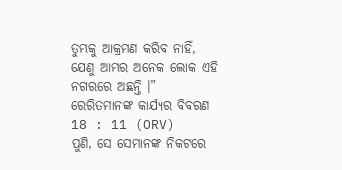ତୁମ୍ଭକୁ ଆକ୍ରମଣ କରିବ ନାହିଁ, ଯେଣୁ ଆମ୍ଭର ଅନେକ ଲୋକ ଏହି ନଗରରେ ଅଛନ୍ତି ।”
ରେରିତମାନଙ୍କ କାର୍ଯ୍ୟର ବିବରଣ 18 : 11 (ORV)
ପୁଣି, ସେ ସେମାନଙ୍କ ନିକଟରେ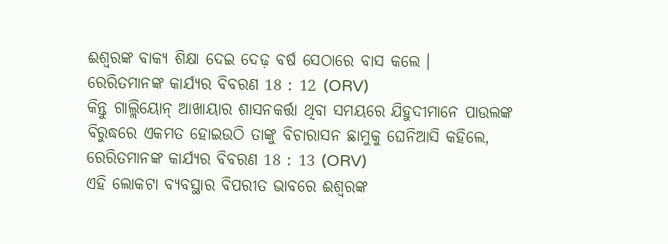ଈଶ୍ଵରଙ୍କ ବାକ୍ୟ ଶିକ୍ଷା ଦେଇ ଦେଢ଼ ବର୍ଷ ସେଠାରେ ବାସ କଲେ ।
ରେରିତମାନଙ୍କ କାର୍ଯ୍ୟର ବିବରଣ 18 : 12 (ORV)
କିନ୍ତୁ ଗାଲ୍ଲିୟୋନ୍ ଆଖାୟାର ଶାସନକର୍ତ୍ତା ଥିବା ସମୟରେ ଯିହୁଦୀମାନେ ପାଉଲଙ୍କ ବିରୁଦ୍ଧରେ ଏକମତ ହୋଇଉଠି ତାଙ୍କୁ ବିଚାରାସନ ଛାମୁକୁ ଘେନିଆସି କହିଲେ,
ରେରିତମାନଙ୍କ କାର୍ଯ୍ୟର ବିବରଣ 18 : 13 (ORV)
ଏହି ଲୋକଟା ବ୍ୟବସ୍ଥାର ବିପରୀତ ଭାବରେ ଈଶ୍ଵରଙ୍କ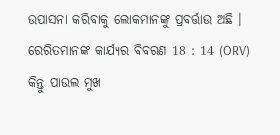ଉପାସନା କରିବାକୁ ଲୋକମାନଙ୍କୁ ପ୍ରବର୍ତ୍ତାଉ ଅଛି ।
ରେରିତମାନଙ୍କ କାର୍ଯ୍ୟର ବିବରଣ 18 : 14 (ORV)
କିନ୍ତୁ ପାଉଲ ମୁଖ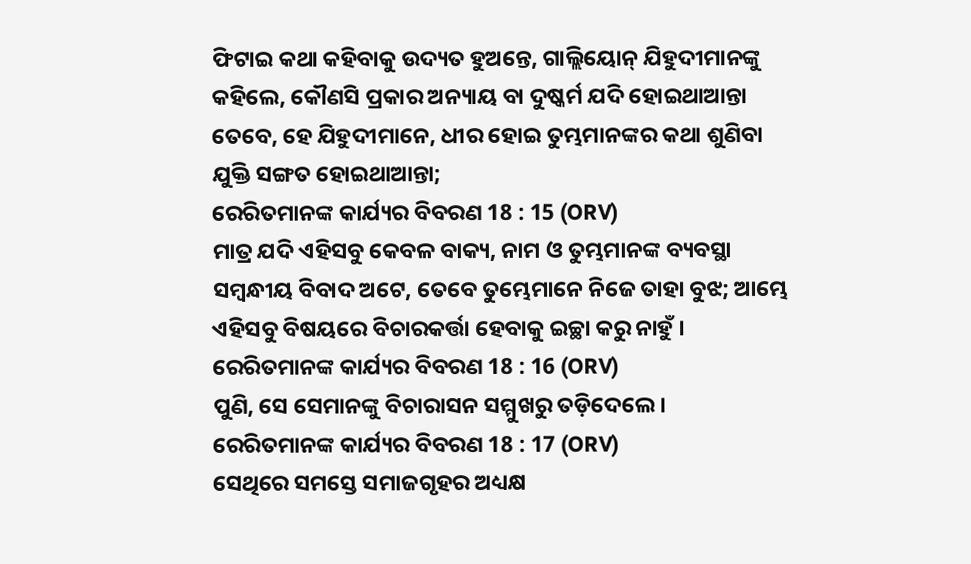ଫିଟାଇ କଥା କହିବାକୁ ଉଦ୍ୟତ ହୁଅନ୍ତେ, ଗାଲ୍ଲିୟୋନ୍ ଯିହୁଦୀମାନଙ୍କୁ କହିଲେ, କୌଣସି ପ୍ରକାର ଅନ୍ୟାୟ ବା ଦୁଷ୍କର୍ମ ଯଦି ହୋଇଥାଆନ୍ତା ତେବେ, ହେ ଯିହୁଦୀମାନେ, ଧୀର ହୋଇ ତୁମ୍ଭମାନଙ୍କର କଥା ଶୁଣିବା ଯୁକ୍ତି ସଙ୍ଗତ ହୋଇଥାଆନ୍ତା;
ରେରିତମାନଙ୍କ କାର୍ଯ୍ୟର ବିବରଣ 18 : 15 (ORV)
ମାତ୍ର ଯଦି ଏହିସବୁ କେବଳ ବାକ୍ୟ, ନାମ ଓ ତୁମ୍ଭମାନଙ୍କ ବ୍ୟବସ୍ଥା ସମ୍ଵନ୍ଧୀୟ ବିବାଦ ଅଟେ, ତେବେ ତୁମ୍ଭେମାନେ ନିଜେ ତାହା ବୁଝ; ଆମ୍ଭେ ଏହିସବୁ ବିଷୟରେ ବିଚାରକର୍ତ୍ତା ହେବାକୁ ଇଚ୍ଛା କରୁ ନାହୁଁ ।
ରେରିତମାନଙ୍କ କାର୍ଯ୍ୟର ବିବରଣ 18 : 16 (ORV)
ପୁଣି, ସେ ସେମାନଙ୍କୁ ବିଚାରାସନ ସମ୍ମୁଖରୁ ତଡ଼ିଦେଲେ ।
ରେରିତମାନଙ୍କ କାର୍ଯ୍ୟର ବିବରଣ 18 : 17 (ORV)
ସେଥିରେ ସମସ୍ତେ ସମାଜଗୃହର ଅଧ୍ୟକ୍ଷ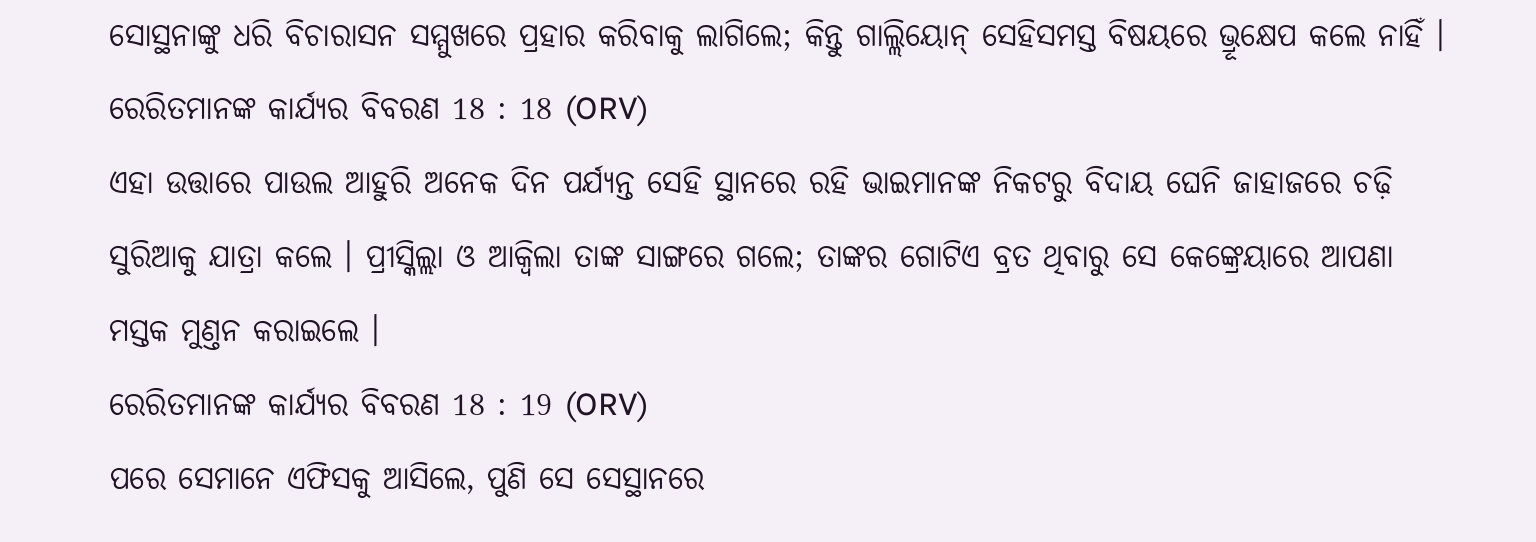ସୋସ୍ଥନାଙ୍କୁ ଧରି ବିଚାରାସନ ସମ୍ମୁଖରେ ପ୍ରହାର କରିବାକୁ ଲାଗିଲେ; କିନ୍ତୁ ଗାଲ୍ଲିୟୋନ୍ ସେହିସମସ୍ତ ବିଷୟରେ ଭ୍ରୂକ୍ଷେପ କଲେ ନାହିଁ ।
ରେରିତମାନଙ୍କ କାର୍ଯ୍ୟର ବିବରଣ 18 : 18 (ORV)
ଏହା ଉତ୍ତାରେ ପାଉଲ ଆହୁରି ଅନେକ ଦିନ ପର୍ଯ୍ୟନ୍ତ ସେହି ସ୍ଥାନରେ ରହି ଭାଇମାନଙ୍କ ନିକଟରୁ ବିଦାୟ ଘେନି ଜାହାଜରେ ଚଢ଼ି ସୁରିଆକୁ ଯାତ୍ରା କଲେ । ପ୍ରୀସ୍କିଲ୍ଲା ଓ ଆକ୍ଵିଲା ତାଙ୍କ ସାଙ୍ଗରେ ଗଲେ; ତାଙ୍କର ଗୋଟିଏ ବ୍ରତ ଥିବାରୁ ସେ କେଙ୍କ୍ରେୟାରେ ଆପଣା ମସ୍ତକ ମୁଣ୍ତନ କରାଇଲେ ।
ରେରିତମାନଙ୍କ କାର୍ଯ୍ୟର ବିବରଣ 18 : 19 (ORV)
ପରେ ସେମାନେ ଏଫିସକୁ ଆସିଲେ, ପୁଣି ସେ ସେସ୍ଥାନରେ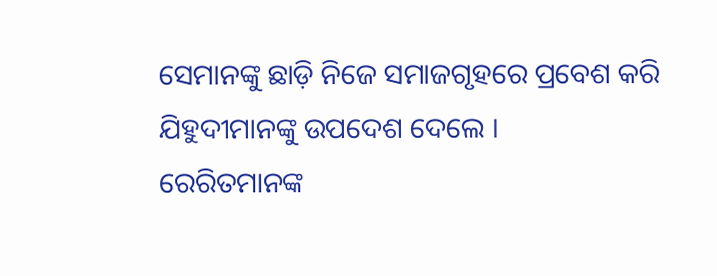ସେମାନଙ୍କୁ ଛାଡ଼ି ନିଜେ ସମାଜଗୃହରେ ପ୍ରବେଶ କରି ଯିହୁଦୀମାନଙ୍କୁ ଉପଦେଶ ଦେଲେ ।
ରେରିତମାନଙ୍କ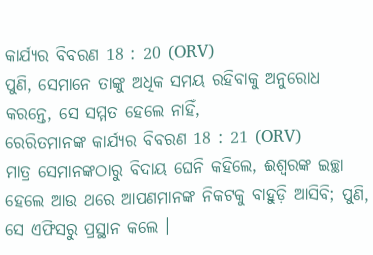କାର୍ଯ୍ୟର ବିବରଣ 18 : 20 (ORV)
ପୁଣି, ସେମାନେ ତାଙ୍କୁ ଅଧିକ ସମୟ ରହିବାକୁ ଅନୁରୋଧ କରନ୍ତେ, ସେ ସମ୍ମତ ହେଲେ ନାହିଁ,
ରେରିତମାନଙ୍କ କାର୍ଯ୍ୟର ବିବରଣ 18 : 21 (ORV)
ମାତ୍ର ସେମାନଙ୍କଠାରୁ ବିଦାୟ ଘେନି କହିଲେ, ଈଶ୍ଵରଙ୍କ ଇଚ୍ଛା ହେଲେ ଆଉ ଥରେ ଆପଣମାନଙ୍କ ନିକଟକୁ ବାହୁଡ଼ି ଆସିବି; ପୁଣି, ସେ ଏଫିସରୁ ପ୍ରସ୍ଥାନ କଲେ ।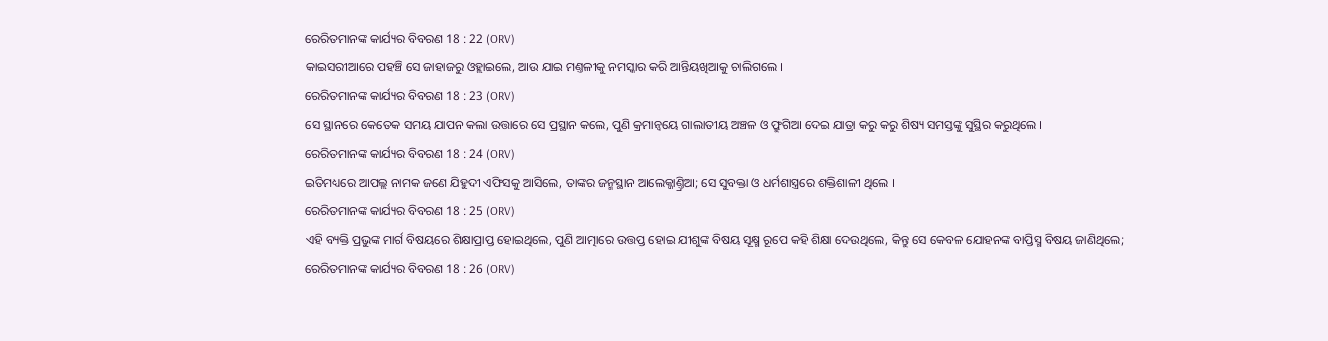ରେରିତମାନଙ୍କ କାର୍ଯ୍ୟର ବିବରଣ 18 : 22 (ORV)
କାଇସରୀଆରେ ପହଞ୍ଚି ସେ ଜାହାଜରୁ ଓହ୍ଲାଇଲେ, ଆଉ ଯାଇ ମଣ୍ତଳୀକୁ ନମସ୍କାର କରି ଆନ୍ତିୟଖିଆକୁ ଚାଲିଗଲେ ।
ରେରିତମାନଙ୍କ କାର୍ଯ୍ୟର ବିବରଣ 18 : 23 (ORV)
ସେ ସ୍ଥାନରେ କେତେକ ସମୟ ଯାପନ କଲା ଉତ୍ତାରେ ସେ ପ୍ରସ୍ଥାନ କଲେ, ପୁଣି କ୍ରମାନ୍ଵୟେ ଗାଲାତୀୟ ଅଞ୍ଚଳ ଓ ଫ୍ରୁଗିଆ ଦେଇ ଯାତ୍ରା କରୁ କରୁ ଶିଷ୍ୟ ସମସ୍ତଙ୍କୁ ସୁସ୍ଥିର କରୁଥିଲେ ।
ରେରିତମାନଙ୍କ କାର୍ଯ୍ୟର ବିବରଣ 18 : 24 (ORV)
ଇତିମଧ୍ୟରେ ଆପଲ୍ଲ ନାମକ ଜଣେ ଯିହୁଦୀ ଏଫିସକୁ ଆସିଲେ, ତାଙ୍କର ଜନ୍ମସ୍ଥାନ ଆଲେକ୍ଜାଣ୍ତ୍ରିଆ; ସେ ସୁବକ୍ତା ଓ ଧର୍ମଶାସ୍ତ୍ରରେ ଶକ୍ତିଶାଳୀ ଥିଲେ ।
ରେରିତମାନଙ୍କ କାର୍ଯ୍ୟର ବିବରଣ 18 : 25 (ORV)
ଏହି ବ୍ୟକ୍ତି ପ୍ରଭୁଙ୍କ ମାର୍ଗ ବିଷୟରେ ଶିକ୍ଷାପ୍ରାପ୍ତ ହୋଇଥିଲେ, ପୁଣି ଆତ୍ମାରେ ଉତ୍ତପ୍ତ ହୋଇ ଯୀଶୁଙ୍କ ବିଷୟ ସୂକ୍ଷ୍ମ ରୂପେ କହି ଶିକ୍ଷା ଦେଉଥିଲେ, କିନ୍ତୁ ସେ କେବଳ ଯୋହନଙ୍କ ବାପ୍ତିସ୍ମ ବିଷୟ ଜାଣିଥିଲେ;
ରେରିତମାନଙ୍କ କାର୍ଯ୍ୟର ବିବରଣ 18 : 26 (ORV)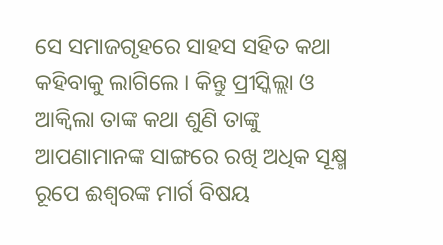ସେ ସମାଜଗୃହରେ ସାହସ ସହିତ କଥା କହିବାକୁ ଲାଗିଲେ । କିନ୍ତୁ ପ୍ରୀସ୍କିଲ୍ଲା ଓ ଆକ୍ଵିଲା ତାଙ୍କ କଥା ଶୁଣି ତାଙ୍କୁ ଆପଣାମାନଙ୍କ ସାଙ୍ଗରେ ରଖି ଅଧିକ ସୂକ୍ଷ୍ମ ରୂପେ ଈଶ୍ଵରଙ୍କ ମାର୍ଗ ବିଷୟ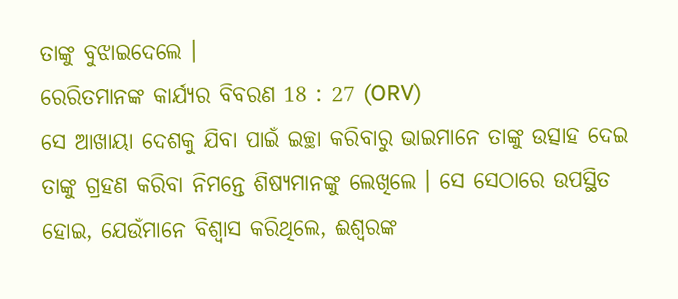ତାଙ୍କୁ ବୁଝାଇଦେଲେ ।
ରେରିତମାନଙ୍କ କାର୍ଯ୍ୟର ବିବରଣ 18 : 27 (ORV)
ସେ ଆଖାୟା ଦେଶକୁ ଯିବା ପାଇଁ ଇଚ୍ଛା କରିବାରୁ ଭାଇମାନେ ତାଙ୍କୁ ଉତ୍ସାହ ଦେଇ ତାଙ୍କୁ ଗ୍ରହଣ କରିବା ନିମନ୍ତେ ଶିଷ୍ୟମାନଙ୍କୁ ଲେଖିଲେ । ସେ ସେଠାରେ ଉପସ୍ଥିତ ହୋଇ, ଯେଉଁମାନେ ବିଶ୍ଵାସ କରିଥିଲେ, ଈଶ୍ଵରଙ୍କ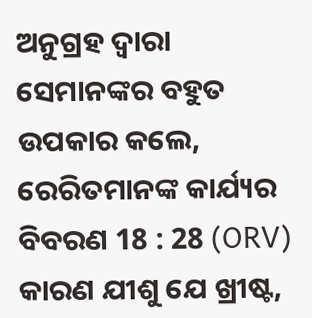ଅନୁଗ୍ରହ ଦ୍ଵାରା ସେମାନଙ୍କର ବହୁତ ଉପକାର କଲେ,
ରେରିତମାନଙ୍କ କାର୍ଯ୍ୟର ବିବରଣ 18 : 28 (ORV)
କାରଣ ଯୀଶୁ ଯେ ଖ୍ରୀଷ୍ଟ,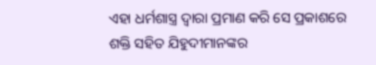ଏହା ଧର୍ମଶାସ୍ତ୍ର ଦ୍ଵାରା ପ୍ରମାଣ କରି ସେ ପ୍ରକାଶରେ ଶକ୍ତି ସହିତ ଯିହୁଦୀମାନଙ୍କର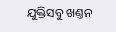ଯୁକ୍ତିସବୁ ଖଣ୍ତନ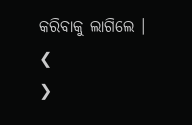କରିବାକୁ ଲାଗିଲେ ।
❮
❯